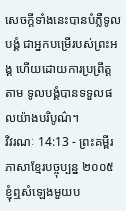សេចក្ដីទាំងនេះបានបំភ្លឺទូលបង្គំ ជាអ្នកបម្រើរបស់ព្រះអង្គ ហើយដោយការប្រព្រឹត្តតាម ទូលបង្គំបានទទួលផលយ៉ាងបរិបូណ៌។
វិវរណៈ 14:13 - ព្រះគម្ពីរភាសាខ្មែរបច្ចុប្បន្ន ២០០៥ ខ្ញុំឮសំឡេងមួយប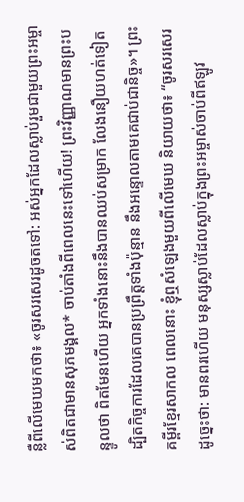ន្លឺពីលើមេឃមកថា៖ «ចូរសរសេរដូចតទៅ: អស់អ្នកដែលស្លាប់រួមជាមួយព្រះអម្ចាស់ពិតជាមានសុភមង្គល* ចាប់តាំងពីពេលនេះទៅហើយ! ព្រះវិញ្ញាណមានព្រះបន្ទូលថា ពិតមែនហើយ អ្នកទាំងនោះនឹងបានឈប់សម្រាក លែងនឿយហត់ទៀត ដ្បិតកិច្ចការដែលគេបានប្រព្រឹត្តទាំងប៉ុន្មាន នឹងអន្ទោលតាមគេជាប់ជានិច្ច»។ ព្រះគម្ពីរខ្មែរសាកល ពេលនោះ ខ្ញុំឮសំឡេងមួយពីលើមេឃ និយាយថា៖ “ចូរសរសេរដូច្នេះថា: មានពរហើយ មនុស្សស្លាប់ដែលស្លាប់ក្នុងព្រះអម្ចាស់ចាប់ពីឥឡូវ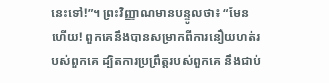នេះទៅ!”។ ព្រះវិញ្ញាណមានបន្ទូលថា៖ “មែនហើយ! ពួកគេនឹងបានសម្រាកពីការនឿយហត់របស់ពួកគេ ដ្បិតការប្រព្រឹត្តរបស់ពួកគេ នឹងជាប់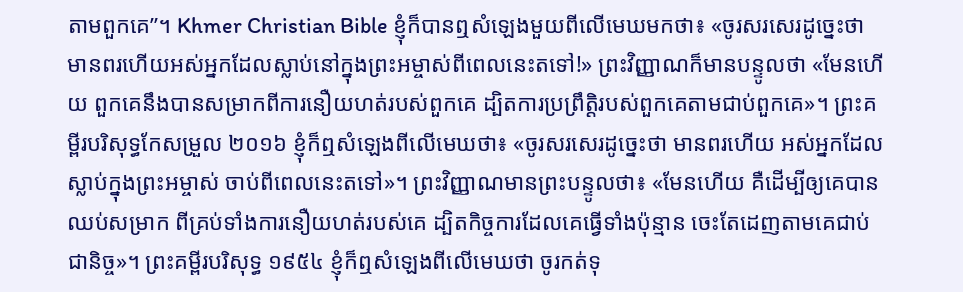តាមពួកគេ”។ Khmer Christian Bible ខ្ញុំក៏បានឮសំឡេងមួយពីលើមេឃមកថា៖ «ចូរសរសេរដូច្នេះថា មានពរហើយអស់អ្នកដែលស្លាប់នៅក្នុងព្រះអម្ចាស់ពីពេលនេះតទៅ!» ព្រះវិញ្ញាណក៏មានបន្ទូលថា «មែនហើយ ពួកគេនឹងបានសម្រាកពីការនឿយហត់របស់ពួកគេ ដ្បិតការប្រព្រឹត្ដិរបស់ពួកគេតាមជាប់ពួកគេ»។ ព្រះគម្ពីរបរិសុទ្ធកែសម្រួល ២០១៦ ខ្ញុំក៏ឮសំឡេងពីលើមេឃថា៖ «ចូរសរសេរដូច្នេះថា មានពរហើយ អស់អ្នកដែលស្លាប់ក្នុងព្រះអម្ចាស់ ចាប់ពីពេលនេះតទៅ»។ ព្រះវិញ្ញាណមានព្រះបន្ទូលថា៖ «មែនហើយ គឺដើម្បីឲ្យគេបានឈប់សម្រាក ពីគ្រប់ទាំងការនឿយហត់របស់គេ ដ្បិតកិច្ចការដែលគេធ្វើទាំងប៉ុន្មាន ចេះតែដេញតាមគេជាប់ជានិច្ច»។ ព្រះគម្ពីរបរិសុទ្ធ ១៩៥៤ ខ្ញុំក៏ឮសំឡេងពីលើមេឃថា ចូរកត់ទុ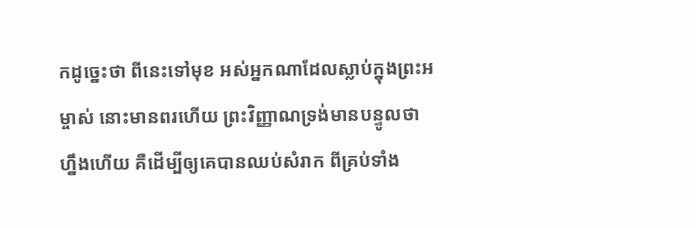កដូច្នេះថា ពីនេះទៅមុខ អស់អ្នកណាដែលស្លាប់ក្នុងព្រះអម្ចាស់ នោះមានពរហើយ ព្រះវិញ្ញាណទ្រង់មានបន្ទូលថា ហ្នឹងហើយ គឺដើម្បីឲ្យគេបានឈប់សំរាក ពីគ្រប់ទាំង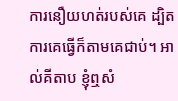ការនឿយហត់របស់គេ ដ្បិតការគេធ្វើក៏តាមគេជាប់។ អាល់គីតាប ខ្ញុំឮសំ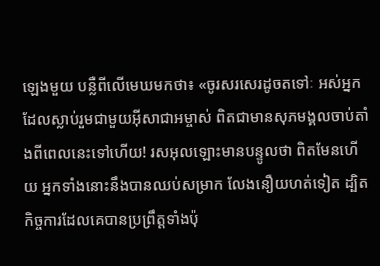ឡេងមួយ បន្លឺពីលើមេឃមកថា៖ «ចូរសរសេរដូចតទៅៈ អស់អ្នកដែលស្លាប់រួមជាមួយអ៊ីសាជាអម្ចាស់ ពិតជាមានសុភមង្គលចាប់តាំងពីពេលនេះទៅហើយ! រសអុលឡោះមានបន្ទូលថា ពិតមែនហើយ អ្នកទាំងនោះនឹងបានឈប់សម្រាក លែងនឿយហត់ទៀត ដ្បិតកិច្ចការដែលគេបានប្រព្រឹត្ដទាំងប៉ុ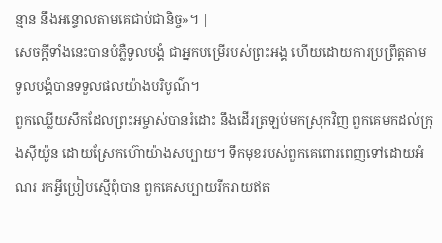ន្មាន នឹងអន្ទោលតាមគេជាប់ជានិច្ច»។ |
សេចក្ដីទាំងនេះបានបំភ្លឺទូលបង្គំ ជាអ្នកបម្រើរបស់ព្រះអង្គ ហើយដោយការប្រព្រឹត្តតាម ទូលបង្គំបានទទួលផលយ៉ាងបរិបូណ៌។
ពួកឈ្លើយសឹកដែលព្រះអម្ចាស់បានរំដោះ នឹងដើរត្រឡប់មកស្រុកវិញ ពួកគេមកដល់ក្រុងស៊ីយ៉ូន ដោយស្រែកហ៊ោយ៉ាងសប្បាយ។ ទឹកមុខរបស់ពួកគេពោរពេញទៅដោយអំណរ រកអ្វីប្រៀបស្មើពុំបាន ពួកគេសប្បាយរីករាយឥត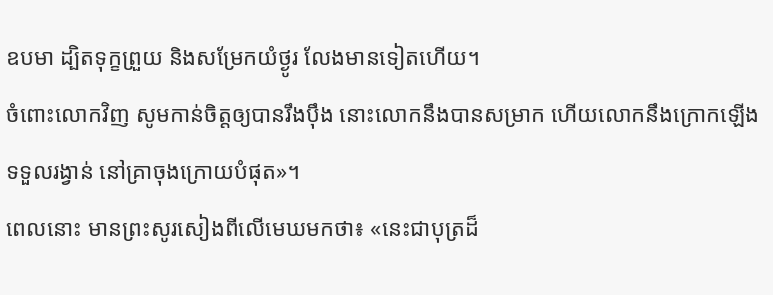ឧបមា ដ្បិតទុក្ខព្រួយ និងសម្រែកយំថ្ងូរ លែងមានទៀតហើយ។
ចំពោះលោកវិញ សូមកាន់ចិត្តឲ្យបានរឹងប៉ឹង នោះលោកនឹងបានសម្រាក ហើយលោកនឹងក្រោកឡើងទទួលរង្វាន់ នៅគ្រាចុងក្រោយបំផុត»។
ពេលនោះ មានព្រះសូរសៀងពីលើមេឃមកថា៖ «នេះជាបុត្រដ៏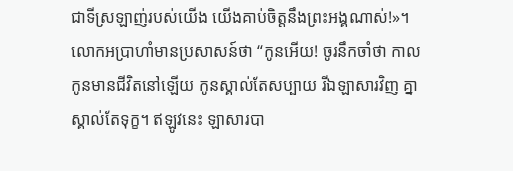ជាទីស្រឡាញ់របស់យើង យើងគាប់ចិត្តនឹងព្រះអង្គណាស់!»។
លោកអប្រាហាំមានប្រសាសន៍ថា “កូនអើយ! ចូរនឹកចាំថា កាលកូនមានជីវិតនៅឡើយ កូនស្គាល់តែសប្បាយ រីឯឡាសារវិញ គ្នាស្គាល់តែទុក្ខ។ ឥឡូវនេះ ឡាសារបា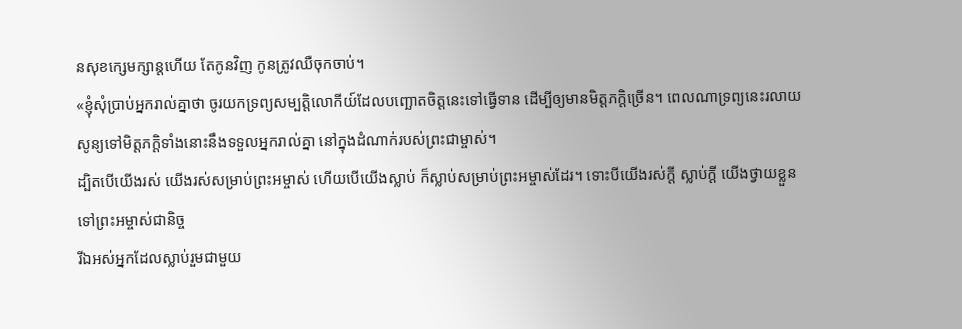នសុខក្សេមក្សាន្តហើយ តែកូនវិញ កូនត្រូវឈឺចុកចាប់។
«ខ្ញុំសុំប្រាប់អ្នករាល់គ្នាថា ចូរយកទ្រព្យសម្បត្តិលោកីយ៍ដែលបញ្ឆោតចិត្តនេះទៅធ្វើទាន ដើម្បីឲ្យមានមិត្តភក្ដិច្រើន។ ពេលណាទ្រព្យនេះរលាយសូន្យទៅមិត្តភក្ដិទាំងនោះនឹងទទួលអ្នករាល់គ្នា នៅក្នុងដំណាក់របស់ព្រះជាម្ចាស់។
ដ្បិតបើយើងរស់ យើងរស់សម្រាប់ព្រះអម្ចាស់ ហើយបើយើងស្លាប់ ក៏ស្លាប់សម្រាប់ព្រះអម្ចាស់ដែរ។ ទោះបីយើងរស់ក្ដី ស្លាប់ក្ដី យើងថ្វាយខ្លួនទៅព្រះអម្ចាស់ជានិច្ច
រីឯអស់អ្នកដែលស្លាប់រួមជាមួយ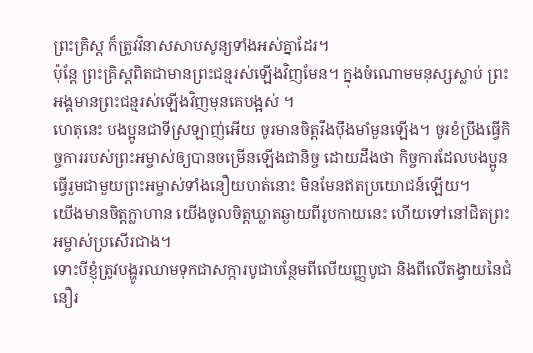ព្រះគ្រិស្ត ក៏ត្រូវវិនាសសាបសូន្យទាំងអស់គ្នាដែរ។
ប៉ុន្តែ ព្រះគ្រិស្តពិតជាមានព្រះជន្មរស់ឡើងវិញមែន។ ក្នុងចំណោមមនុស្សស្លាប់ ព្រះអង្គមានព្រះជន្មរស់ឡើងវិញមុនគេបង្អស់ ។
ហេតុនេះ បងប្អូនជាទីស្រឡាញ់អើយ ចូរមានចិត្តរឹងប៉ឹងមាំមួនឡើង។ ចូរខំប្រឹងធ្វើកិច្ចការរបស់ព្រះអម្ចាស់ឲ្យបានចម្រើនឡើងជានិច្ច ដោយដឹងថា កិច្ចការដែលបងប្អូនធ្វើរួមជាមួយព្រះអម្ចាស់ទាំងនឿយហត់នោះ មិនមែនឥតប្រយោជន៍ឡើយ។
យើងមានចិត្តក្លាហាន យើងចូលចិត្តឃ្លាតឆ្ងាយពីរូបកាយនេះ ហើយទៅនៅជិតព្រះអម្ចាស់ប្រសើរជាង។
ទោះបីខ្ញុំត្រូវបង្ហូរឈាមទុកជាសក្ការបូជាបន្ថែមពីលើយញ្ញបូជា និងពីលើតង្វាយនៃជំនឿរ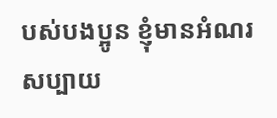បស់បងប្អូន ខ្ញុំមានអំណរសប្បាយ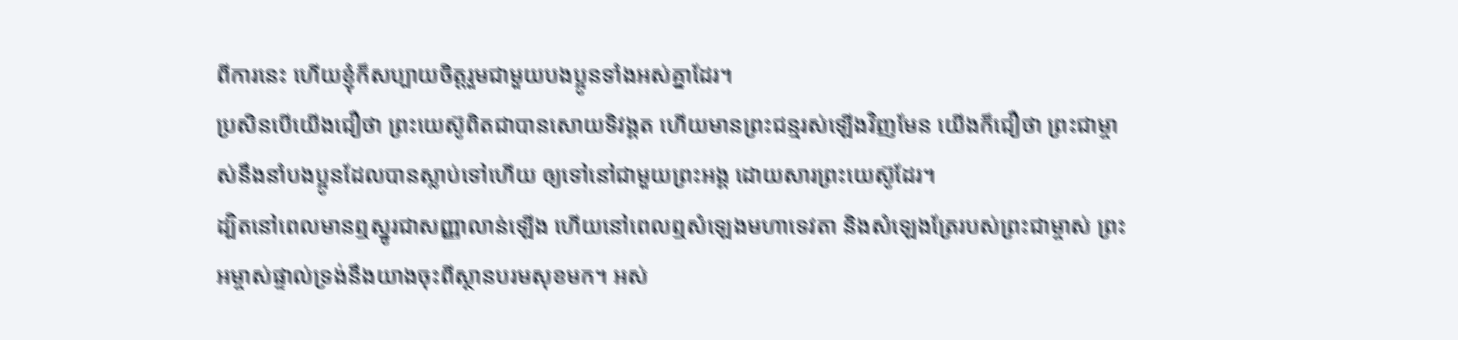ពីការនេះ ហើយខ្ញុំក៏សប្បាយចិត្តរួមជាមួយបងប្អូនទាំងអស់គ្នាដែរ។
ប្រសិនបើយើងជឿថា ព្រះយេស៊ូពិតជាបានសោយទិវង្គត ហើយមានព្រះជន្មរស់ឡើងវិញមែន យើងក៏ជឿថា ព្រះជាម្ចាស់នឹងនាំបងប្អូនដែលបានស្លាប់ទៅហើយ ឲ្យទៅនៅជាមួយព្រះអង្គ ដោយសារព្រះយេស៊ូដែរ។
ដ្បិតនៅពេលមានឮស្នូរជាសញ្ញាលាន់ឡើង ហើយនៅពេលឮសំឡេងមហាទេវតា និងសំឡេងត្រែរបស់ព្រះជាម្ចាស់ ព្រះអម្ចាស់ផ្ទាល់ទ្រង់នឹងយាងចុះពីស្ថានបរមសុខមក។ អស់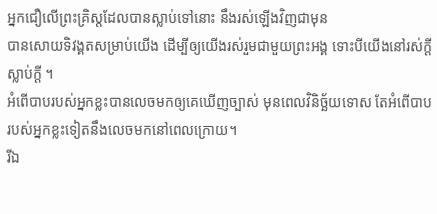អ្នកជឿលើព្រះគ្រិស្តដែលបានស្លាប់ទៅនោះ នឹងរស់ឡើងវិញជាមុន
បានសោយទិវង្គតសម្រាប់យើង ដើម្បីឲ្យយើងរស់រួមជាមួយព្រះអង្គ ទោះបីយើងនៅរស់ក្ដី ស្លាប់ក្ដី ។
អំពើបាបរបស់អ្នកខ្លះបានលេចមកឲ្យគេឃើញច្បាស់ មុនពេលវិនិច្ឆ័យទោស តែអំពើបាបរបស់អ្នកខ្លះទៀតនឹងលេចមកនៅពេលក្រោយ។
រីឯ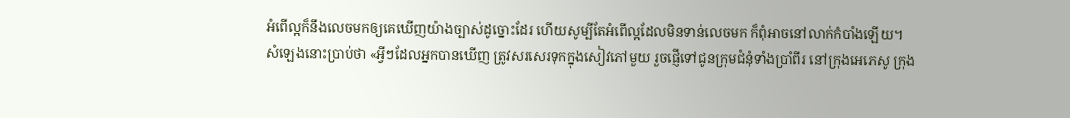អំពើល្អក៏នឹងលេចមកឲ្យគេឃើញយ៉ាងច្បាស់ដូច្នោះដែរ ហើយសូម្បីតែអំពើល្អដែលមិនទាន់លេចមក ក៏ពុំអាចនៅលាក់កំបាំងឡើយ។
សំឡេងនោះប្រាប់ថា «អ្វីៗដែលអ្នកបានឃើញ ត្រូវសរសេរទុកក្នុងសៀវភៅមួយ រួចផ្ញើទៅជូនក្រុមជំនុំទាំងប្រាំពីរ នៅក្រុងអេភេសូ ក្រុង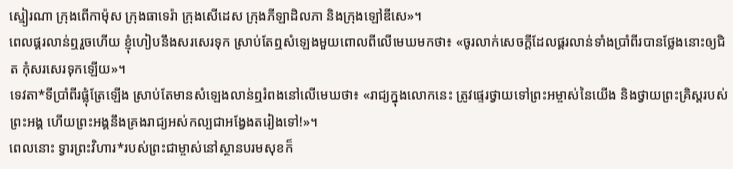ស្មៀរណា ក្រុងពើកាម៉ុស ក្រុងធាទេរ៉ា ក្រុងសើដេស ក្រុងភីឡាដិលភា និងក្រុងឡៅឌីសេ»។
ពេលផ្គរលាន់ឮរួចហើយ ខ្ញុំហៀបនឹងសរសេរទុក ស្រាប់តែឮសំឡេងមួយពោលពីលើមេឃមកថា៖ «ចូរលាក់សេចក្ដីដែលផ្គរលាន់ទាំងប្រាំពីរបានថ្លែងនោះឲ្យជិត កុំសរសេរទុកឡើយ»។
ទេវតា*ទីប្រាំពីរផ្លុំត្រែឡើង ស្រាប់តែមានសំឡេងលាន់ឮរំពងនៅលើមេឃថា៖ «រាជ្យក្នុងលោកនេះ ត្រូវផ្ទេរថ្វាយទៅព្រះអម្ចាស់នៃយើង និងថ្វាយព្រះគ្រិស្តរបស់ព្រះអង្គ ហើយព្រះអង្គនឹងគ្រងរាជ្យអស់កល្បជាអង្វែងតរៀងទៅ!»។
ពេលនោះ ទ្វារព្រះវិហារ*របស់ព្រះជាម្ចាស់នៅស្ថានបរមសុខក៏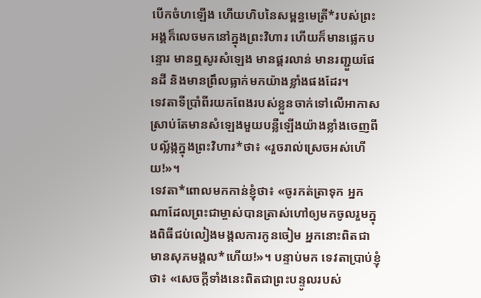បើកចំហឡើង ហើយហិបនៃសម្ពន្ធមេត្រី*របស់ព្រះអង្គក៏លេចមកនៅក្នុងព្រះវិហារ ហើយក៏មានផ្លេកបន្ទោរ មានឮសូរសំឡេង មានផ្គរលាន់ មានរញ្ជួយផែនដី និងមានព្រឹលធ្លាក់មកយ៉ាងខ្លាំងផងដែរ។
ទេវតាទីប្រាំពីរយកពែងរបស់ខ្លួនចាក់ទៅលើអាកាស ស្រាប់តែមានសំឡេងមួយបន្លឺឡើងយ៉ាងខ្លាំងចេញពីបល្ល័ង្កក្នុងព្រះវិហារ*ថា៖ «រួចរាល់ស្រេចអស់ហើយ!»។
ទេវតា*ពោលមកកាន់ខ្ញុំថា៖ «ចូរកត់ត្រាទុក អ្នកណាដែលព្រះជាម្ចាស់បានត្រាស់ហៅឲ្យមកចូលរួមក្នុងពិធីជប់លៀងមង្គលការកូនចៀម អ្នកនោះពិតជាមានសុភមង្គល*ហើយ!»។ បន្ទាប់មក ទេវតាប្រាប់ខ្ញុំថា៖ «សេចក្ដីទាំងនេះពិតជាព្រះបន្ទូលរបស់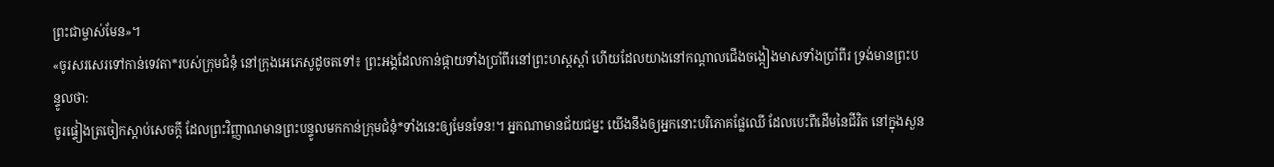ព្រះជាម្ចាស់មែន»។
«ចូរសរសេរទៅកាន់ទេវតា*របស់ក្រុមជំនុំ នៅក្រុងអេភេសូដូចតទៅ៖ ព្រះអង្គដែលកាន់ផ្កាយទាំងប្រាំពីរនៅព្រះហស្ដស្ដាំ ហើយដែលយាងនៅកណ្ដាលជើងចង្កៀងមាសទាំងប្រាំពីរ ទ្រង់មានព្រះបន្ទូលថា:
ចូរផ្ទៀងត្រចៀកស្ដាប់សេចក្ដី ដែលព្រះវិញ្ញាណមានព្រះបន្ទូលមកកាន់ក្រុមជំនុំ*ទាំងនេះឲ្យមែនទែន!។ អ្នកណាមានជ័យជម្នះ យើងនឹងឲ្យអ្នកនោះបរិភោគផ្លែឈើ ដែលបេះពីដើមនៃជីវិត នៅក្នុងសួន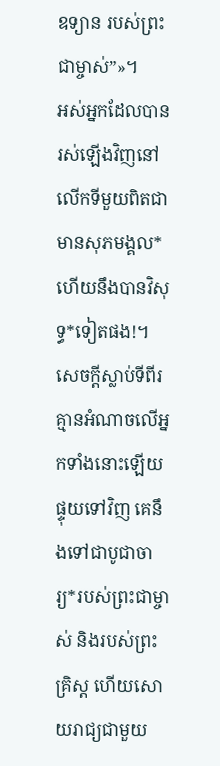ឧទ្យាន របស់ព្រះជាម្ចាស់”»។
អស់អ្នកដែលបានរស់ឡើងវិញនៅលើកទីមួយពិតជាមានសុភមង្គល* ហើយនឹងបានវិសុទ្ធ*ទៀតផង!។ សេចក្ដីស្លាប់ទីពីរ គ្មានអំណាចលើអ្នកទាំងនោះឡើយ ផ្ទុយទៅវិញ គេនឹងទៅជាបូជាចារ្យ*របស់ព្រះជាម្ចាស់ និងរបស់ព្រះគ្រិស្ត ហើយសោយរាជ្យជាមួយ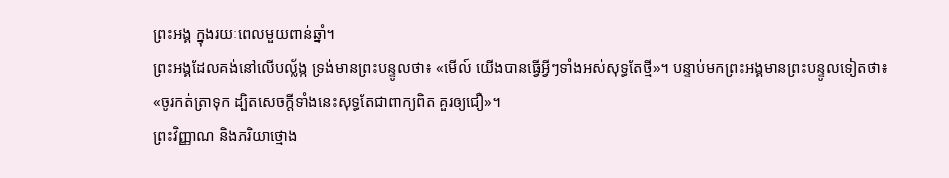ព្រះអង្គ ក្នុងរយៈពេលមួយពាន់ឆ្នាំ។
ព្រះអង្គដែលគង់នៅលើបល្ល័ង្ក ទ្រង់មានព្រះបន្ទូលថា៖ «មើល៍ យើងបានធ្វើអ្វីៗទាំងអស់សុទ្ធតែថ្មី»។ បន្ទាប់មកព្រះអង្គមានព្រះបន្ទូលទៀតថា៖ «ចូរកត់ត្រាទុក ដ្បិតសេចក្ដីទាំងនេះសុទ្ធតែជាពាក្យពិត គួរឲ្យជឿ»។
ព្រះវិញ្ញាណ និងភរិយាថ្មោង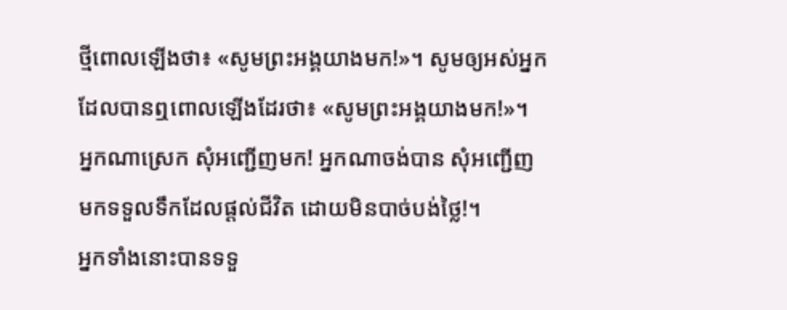ថ្មីពោលឡើងថា៖ «សូមព្រះអង្គយាងមក!»។ សូមឲ្យអស់អ្នកដែលបានឮពោលឡើងដែរថា៖ «សូមព្រះអង្គយាងមក!»។ អ្នកណាស្រេក សុំអញ្ជើញមក! អ្នកណាចង់បាន សុំអញ្ជើញមកទទួលទឹកដែលផ្ដល់ជីវិត ដោយមិនបាច់បង់ថ្លៃ!។
អ្នកទាំងនោះបានទទួ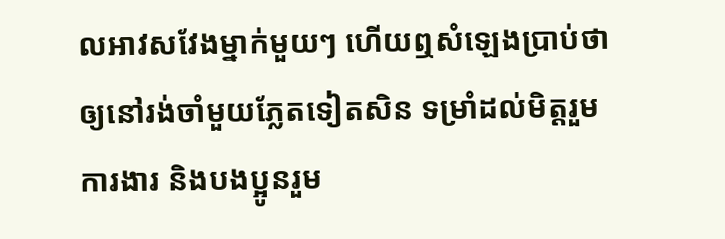លអាវសវែងម្នាក់មួយៗ ហើយឮសំឡេងប្រាប់ថា ឲ្យនៅរង់ចាំមួយភ្លែតទៀតសិន ទម្រាំដល់មិត្តរួមការងារ និងបងប្អូនរួម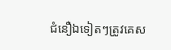ជំនឿឯទៀតៗត្រូវគេស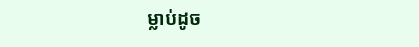ម្លាប់ដូច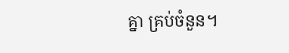គ្នា គ្រប់ចំនួន។